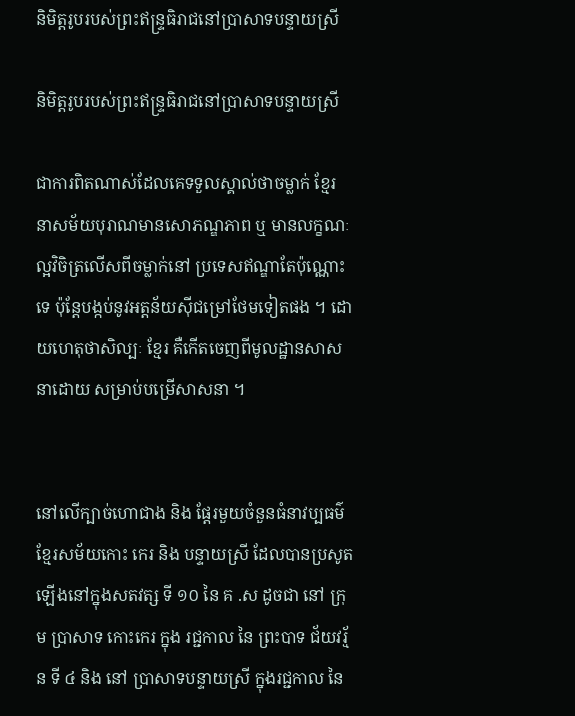និមិត្តរូបរបស់ព្រះឥន្ទ្រធិរាជនៅប្រាសាទបន្ទាយស្រី

និមិត្តរូបរបស់ព្រះឥន្ទ្រធិរាជនៅប្រាសាទបន្ទាយស្រី

ជាការពិតណាស់ដែលគេទទួលស្គាល់ថាចម្លាក់ ខ្មែរ នាសម័យបុរាណមានសោភណ្ឌភាព ឬ មានលក្ខណៈល្អវិចិត្រលើសពីចម្លាក់នៅ ប្រទេសឥណ្ឌាតែប៉ុណ្ណោះទេ ប៉ុន្តែបង្កប់នូវអត្តន័យស៊ីជម្រៅថែមទៀតផង ។ ដោយហេតុថាសិល្បៈ ខ្មែរ គឺកើតចេញពីមូលដ្ឋានសាសនាដោយ សម្រាប់បម្រើសាសនា ។


នៅលើក្បាច់ហោជាង និង ផ្តែរមួយចំនួនធំនាវប្បធម៌ ខ្មែរសម័យកោះ កេរ និង បន្ទាយស្រី ដែលបានប្រសូត ឡើងនៅក្នុងសតវត្ស ទី ១០ នៃ គ .ស ដូចជា នៅ ក្រុម ប្រាសាទ កោះកេរ ក្នុង រជ្ជកាល នៃ ព្រះបាទ ជ័យវរ្ម័ន ទី ៤ និង នៅ ប្រាសាទបន្ទាយស្រី ក្នុងរជ្ជកាល នៃ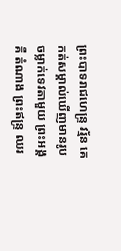ព្រះបាទរាជហេន្ទ្រ វរ្ម័ន គេកត់សម្គាល់ឃើញមានរូបចម្លាក់ទេវតាមួយ ព្រះអង្គ គឺ តំណាង ព្រះឥន្ទ្រ ឈរ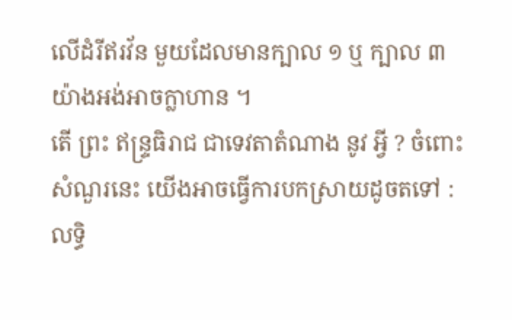លើដំរីឥរវ័ន មួយដែលមានក្បាល ១ ឬ ក្បាល ៣ យ៉ាងអង់អាចក្លាហាន ។
តើ ព្រះ ឥន្ទ្រធិរាជ ជាទេវតាតំណាង នូវ អ្វី ? ចំពោះសំណួរនេះ យើងអាចធ្វើការបកស្រាយដូចតទៅ :
លទ្ធិ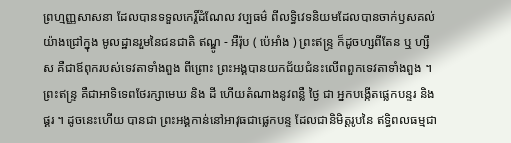ព្រហ្មញ្ញសាសនា ដែលបានទទួលកេរ្តិ៍ដំណែល វប្បធម៌ ពីលទ្ធិវេទនិយមដែលបានចាក់ឫសគល់យ៉ាងជ្រៅក្នុង មូលដ្ឋានរួមនៃជនជាតិ ឥណ្ឌូ - អឺរ៉ុប ( ប៉េអាំង ) ព្រះឥន្ទ្រ ក៏ដូចហ្សពីតែន ឬ ហ្សឹស គឺជាឪពុករបស់ទេវតាទាំងពួង ពីព្រោះ ព្រះអង្គបានយកជ័យជំនះលើពពួកទេវតាទាំងពួង ។ ព្រះឥន្ទ្រ គឺជាអាទិទេពថែរក្សាមេឃ និង ដី ហើយតំណាងនូវពន្លឺ ថ្ងៃ ជា អ្នកបង្កើតផ្លេកបន្ទរ និង ផ្គរ ។ ដូចនេះហើយ បានជា ព្រះអង្គកាន់នៅអាវុធជាផ្លេកបន្ទ ដែលជានិមិត្តរូបនៃ ឥទ្ធិពលធម្មជា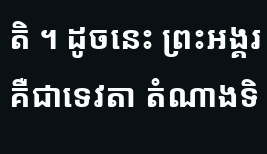តិ ។ ដូចនេះ ព្រះអង្គរ គឺជាទេវតា តំណាងទិ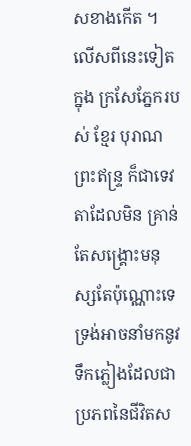សខាងកើត ។
លើសពីនេះទៀតក្នុង ក្រសែភ្នែករបស់ ខ្មែរ បុរាណ ព្រះឥន្ទ្រ ក៏ជាទេវតាដែលមិន គ្រាន់តែសង្គ្រោះមនុស្សតែប៉ុណ្ណោះទេ ទ្រង់អាចនាំមកនូវទឹកភ្លៀងដែលជា ប្រភពនៃជីវិតស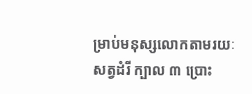ម្រាប់មនុស្សលោកតាមរយៈសត្វដំរី ក្បាល ៣ ប្រោះ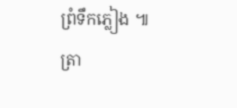ព្រំទឹកភ្លៀង ៕
ត្រា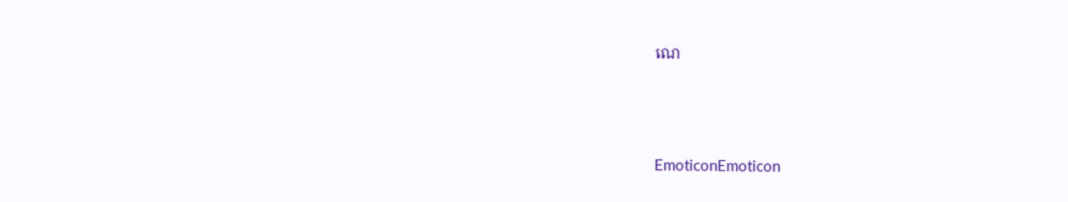ណេ




EmoticonEmoticon